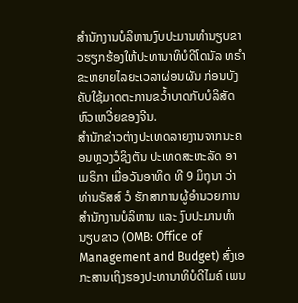ສໍານັກງານບໍລິຫານງົບປະມານທໍານຽບຂາວຮຽກຮ້ອງໃຫ້ປະທານາທິບໍດີໂດນັລ ທຣໍາ ຂະຫຍາຍໄລຍະເວລາຜ່ອນຜັນ ກ່ອນບັງຄັບໃຊ້ມາດຕະການຂວໍ້າບາດກັບບໍລິສັດຫົວເຫວີ່ຍຂອງຈີນ.
ສໍານັກຂ່າວຕ່າງປະເທດລາຍງານຈາກນະຄອນຫຼວງວໍຊິງຕັນ ປະເທດສະຫະລັດ ອາເມຣິກາ ເມື່ອວັນອາທິດ ທີ 9 ມິຖຸນາ ວ່າ ທ່ານຣັສສ໌ ວໍ ຮັກສາການຜູ້ອໍານວຍການສໍານັກງານບໍລິຫານ ແລະ ງົບປະມານທໍານຽບຂາວ (OMB: Office of Management and Budget) ສົ່ງເອກະສານເຖິງຮອງປະທານາທິບໍດີໄມຄ໌ ເພນ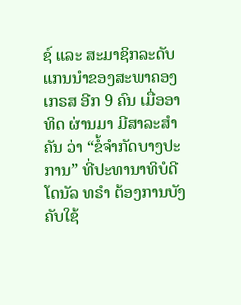ຊ໌ ແລະ ສະມາຊິກລະດັບແກນນໍາຂອງສະພາຄອງເກຣສ ອີກ 9 ຄົນ ເມື່ອອາທິດ ຜ່ານມາ ມີສາລະສໍາຄັນ ວ່າ “ຂໍ້ຈໍາກັດບາງປະການ” ທີ່ປະທານາທິບໍດີໂດນັລ ທຣໍາ ຕ້ອງການບັງຄັບໃຊ້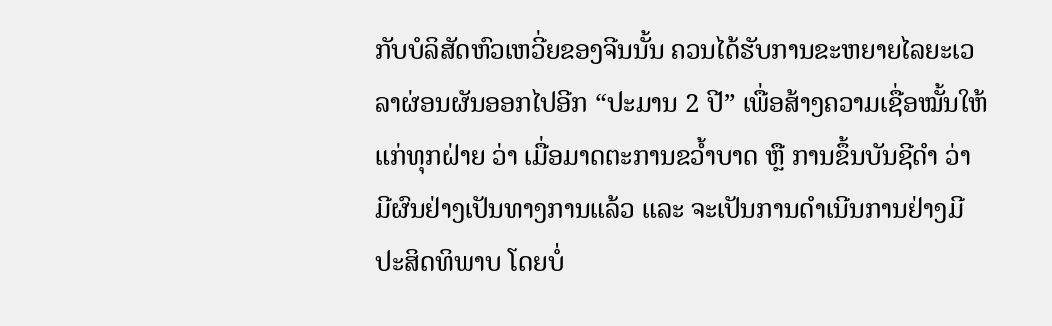ກັບບໍລິສັດຫົວເຫວີ່ຍຂອງຈີນນັ້ນ ຄວນໄດ້ຮັບການຂະຫຍາຍໄລຍະເວລາຜ່ອນຜັນອອກໄປອີກ “ປະມານ 2 ປີ” ເພື່ອສ້າງຄວາມເຊື່ອໝັ້ນໃຫ້ແກ່ທຸກຝ່າຍ ວ່າ ເມື່ອມາດຕະການຂວໍ້າບາດ ຫຼື ການຂຶ້ນບັນຊີດໍາ ວ່າ ມີຜົນຢ່າງເປັນທາງການແລ້ວ ແລະ ຈະເປັນການດໍາເນີນການຢ່າງມີປະສິດທິພາບ ໂດຍບໍ່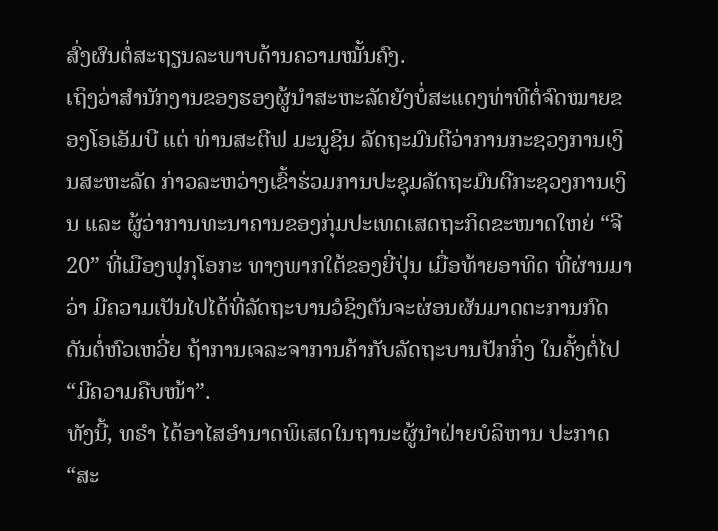ສົ່ງຜົນຕໍ່ສະຖຽນລະພາບດ້ານຄວາມໝັ້ນຄົງ.
ເຖິງວ່າສໍານັກງານຂອງຮອງຜູ້ນໍາສະຫະລັດຍັງບໍ່ສະແດງທ່າທີຕໍ່ຈົດໝາຍຂອງໂອເອັມບີ ແຕ່ ທ່ານສະຕີຟ ມະນູຊິນ ລັດຖະມົນຕີວ່າການກະຊວງການເງິນສະຫະລັດ ກ່າວລະຫວ່າງເຂົ້າຮ່ວມການປະຊຸມລັດຖະມົນຕີກະຊວງການເງິນ ແລະ ຜູ້ວ່າການທະນາຄານຂອງກຸ່ມປະເທດເສດຖະກິດຂະໜາດໃຫຍ່ “ຈີ 20” ທີ່ເມືອງຟຸກຸໂອກະ ທາງພາກໃຕ້ຂອງຍີ່ປຸ່ນ ເມື່ອທ້າຍອາທິດ ທີ່ຜ່ານມາ ວ່າ ມີຄວາມເປັນໄປໄດ້ທີ່ລັດຖະບານວໍຊິງຕັນຈະຜ່ອນຜັນມາດຕະການກົດດັນຕໍ່ຫົວເຫວີ່ຍ ຖ້າການເຈລະຈາການຄ້າກັບລັດຖະບານປັກກິ່ງ ໃນຄັ້ງຕໍ່ໄປ “ມີຄວາມຄືບໜ້າ”.
ທັງນີ້, ທຣໍາ ໄດ້ອາໄສອໍານາດພິເສດໃນຖານະຜູ້ນໍາຝ່າຍບໍລິຫານ ປະກາດ “ສະ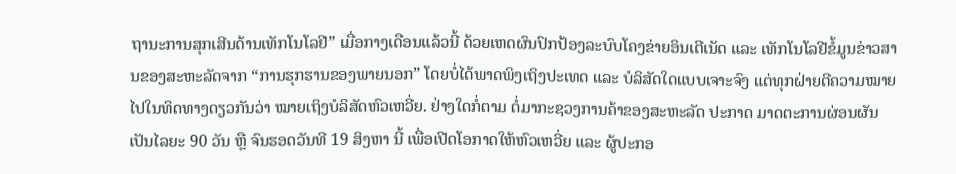ຖານະການສຸກເສີນດ້ານເທັກໂນໂລຢີ” ເມື່ອກາງເດືອນແລ້ວນີ້ ດ້ວຍເຫດຜົນປົກປ້ອງລະບົບໂຄງຂ່າຍອິນເຕີເນັດ ແລະ ເທັກໂນໂລຢີຂໍ້ມູນຂ່າວສານຂອງສະຫະລັດຈາກ “ການຮຸກຮານຂອງພາຍນອກ” ໂດຍບໍ່ໄດ້ພາດພິງເຖິງປະເທດ ແລະ ບໍລິສັດໃດແບບເຈາະຈົງ ແຕ່ທຸກຝ່າຍຕີຄວາມໝາຍໄປໃນທິດທາງດຽວກັນວ່າ ໝາຍເຖິງບໍລິສັດຫົວເຫວີ່ຍ. ຢ່າງໃດກໍ່ຕາມ ຕໍ່ມາກະຊວງການຄ້າຂອງສະຫະລັດ ປະກາດ ມາດຕະການຜ່ອນຜັນເປັນໄລຍະ 90 ວັນ ຫຼື ຈົນຮອດວັນທີ 19 ສິງຫາ ນີ້ ເພື່ອເປີດໂອກາດໃຫ້ຫົວເຫວີ່ຍ ແລະ ຜູ້ປະກອ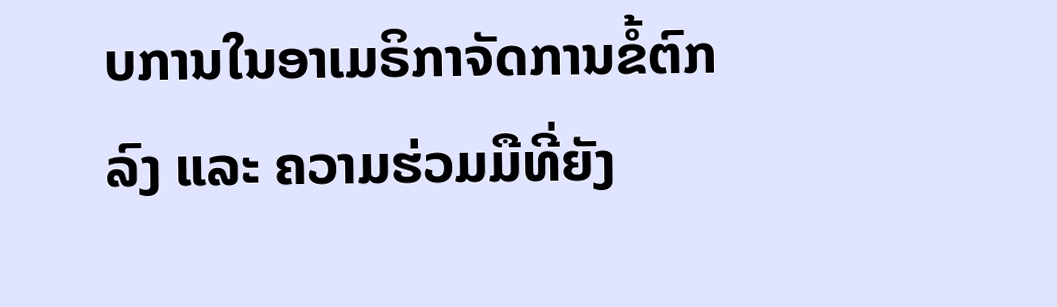ບການໃນອາເມຣິກາຈັດການຂໍ້ຕົກລົງ ແລະ ຄວາມຮ່ວມມືທີ່ຍັງ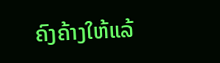ຄົງຄ້າງໃຫ້ແລ້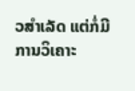ວສໍາເລັດ ແຕ່ກໍ່ມີການວິເຄາະ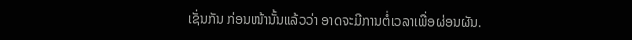ເຊັ່ນກັນ ກ່ອນໜ້ານັ້ນແລ້ວວ່າ ອາດຈະມີການຕໍ່ເວລາເພື່ອຜ່ອນຜັນ.